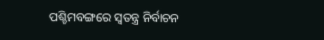ପଶ୍ଚିମବଙ୍ଗରେ ସ୍ବତନ୍ତ୍ର ନିର୍ବାଚନ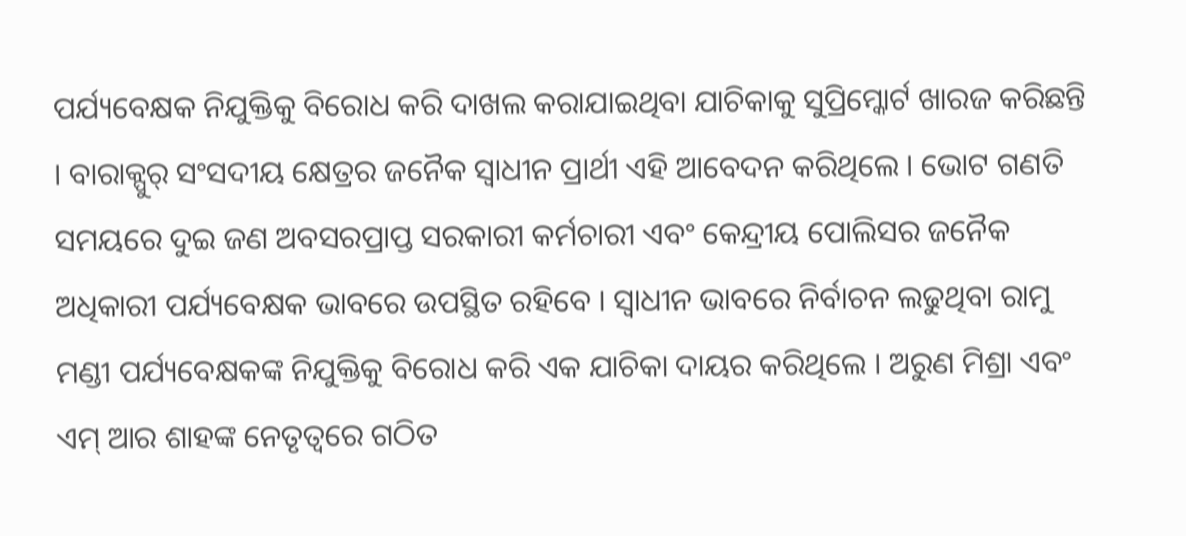ପର୍ଯ୍ୟବେକ୍ଷକ ନିଯୁକ୍ତିକୁ ବିରୋଧ କରି ଦାଖଲ କରାଯାଇଥିବା ଯାଚିକାକୁ ସୁପ୍ରିମ୍କୋର୍ଟ ଖାରଜ କରିଛନ୍ତି । ବାରାକ୍ପୁର୍ ସଂସଦୀୟ କ୍ଷେତ୍ରର ଜନୈକ ସ୍ବାଧୀନ ପ୍ରାର୍ଥୀ ଏହି ଆବେଦନ କରିଥିଲେ । ଭୋଟ ଗଣତି ସମୟରେ ଦୁଇ ଜଣ ଅବସରପ୍ରାପ୍ତ ସରକାରୀ କର୍ମଚାରୀ ଏବଂ କେନ୍ଦ୍ରୀୟ ପୋଲିସର ଜନୈକ ଅଧିକାରୀ ପର୍ଯ୍ୟବେକ୍ଷକ ଭାବରେ ଉପସ୍ଥିତ ରହିବେ । ସ୍ବାଧୀନ ଭାବରେ ନିର୍ବାଚନ ଲଢୁଥିବା ରାମୁ ମଣ୍ଡୀ ପର୍ଯ୍ୟବେକ୍ଷକଙ୍କ ନିଯୁକ୍ତିକୁ ବିରୋଧ କରି ଏକ ଯାଚିକା ଦାୟର କରିଥିଲେ । ଅରୁଣ ମିଶ୍ରା ଏବଂ ଏମ୍ ଆର ଶାହଙ୍କ ନେତୃତ୍ବରେ ଗଠିତ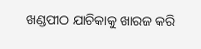ଖଣ୍ଡପୀଠ ଯାଚିକାକୁ ଖାରଜ କରି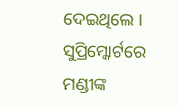ଦେଇଥିଲେ । ସୁପ୍ରିମ୍କୋର୍ଟରେ ମଣ୍ଡୀଙ୍କ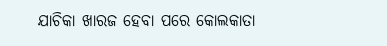ଯାଚିକା ଖାରଜ ହେବା ପରେ କୋଲକାତା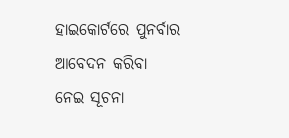ହାଇକୋର୍ଟରେ ପୁନର୍ବାର ଆବେଦନ କରିବା ନେଇ ସୂଚନା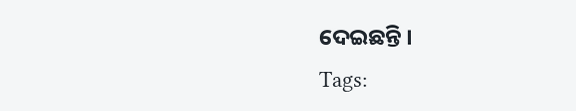ଦେଇଛନ୍ତି ।
Tags: